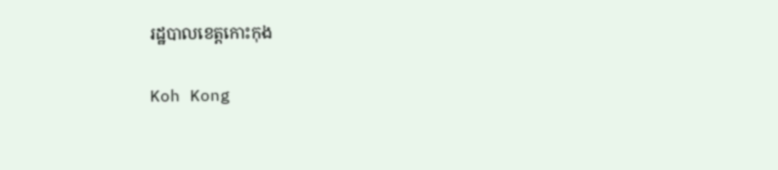រដ្ឋបាលខេត្តកោះកុង

Koh Kong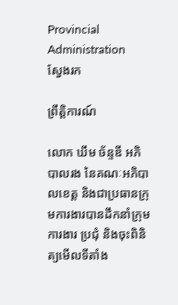Provincial Administration
ស្វែងរក

ព្រឹត្តិការណ៍

លោក ឃឹម ច័ន្ទឌី អភិបាលរង នៃគណៈអភិបាលខេត្ត និងជាប្រធានក្រុមការងារបានដឹកនាំក្រុមការងារ ប្រជុំ និងចុះពិនិត្យមើលទីតាំង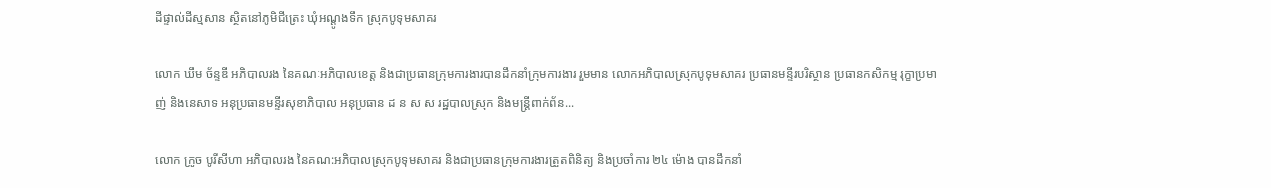ដីផ្ទាល់ដីស្មសាន ស្ថិតនៅភូមិជីត្រេះ ឃុំអណ្តូងទឹក ស្រុកបូទុមសាគរ

លោក ឃឹម ច័ន្ទឌី អភិបាលរង នៃគណៈអភិបាលខេត្ត និងជាប្រធានក្រុមការងារបានដឹកនាំក្រុមការងារ រួមមាន លោកអភិបាលស្រុកបូទុមសាគរ ប្រធានមន្ទីរបរិស្ថាន ប្រធានកសិកម្ម រុក្ខាប្រមាញ់ និងនេសាទ អនុប្រធានមន្ទីរសុខាភិបាល អនុប្រធាន ដ ន ស ស រដ្ឋបាលស្រុក និងមន្រ្តីពាក់ព័ន...

លោក ក្រូច បូរីសីហា អភិបាលរង នៃគណ:អភិបាលស្រុកបូទុមសាគរ និងជាប្រធានក្រុមការងារត្រួតពិនិត្យ និងប្រចាំការ ២៤ ម៉ោង បានដឹកនាំ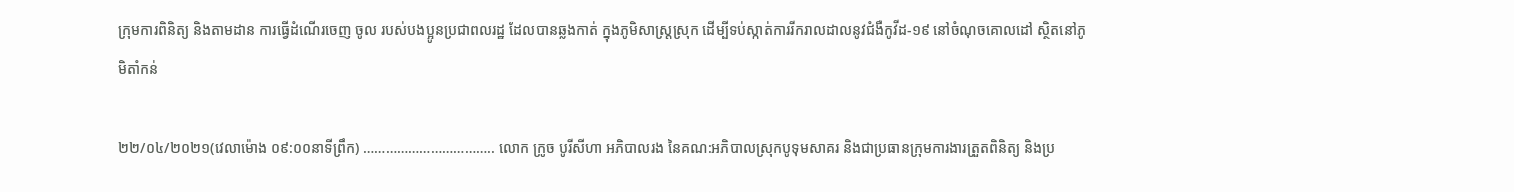ក្រុមការពិនិត្យ និងតាមដាន ការធ្វើដំណើរចេញ ចូល របស់បងប្អូនប្រជាពលរដ្ឋ ដែលបានឆ្លងកាត់ ក្នុងភូមិសាស្ត្រស្រុក ដើម្បីទប់ស្កាត់ការរីករាលដាលនូវជំងឺកូវីដ-១៩ នៅចំណុចគោលដៅ ស្ថិតនៅភូមិតាំកន់

២២/០៤/២០២១(វេលាម៉ោង ០៩:០០នាទីព្រឹក) …………………………….. លោក ក្រូច បូរីសីហា អភិបាលរង នៃគណ:អភិបាលស្រុកបូទុមសាគរ និងជាប្រធានក្រុមការងារត្រួតពិនិត្យ និងប្រ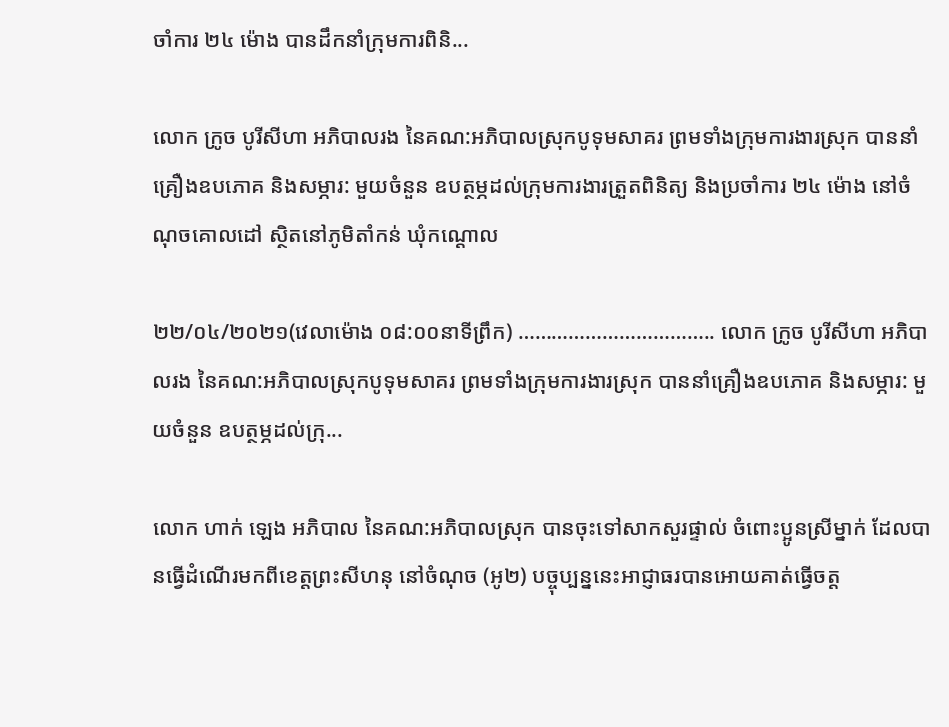ចាំការ ២៤ ម៉ោង បានដឹកនាំក្រុមការពិនិ...

លោក ក្រូច បូរីសីហា អភិបាលរង នៃគណ:អភិបាលស្រុកបូទុមសាគរ ព្រមទាំងក្រុមការងារស្រុក បាននាំគ្រឿងឧបភោគ និងសម្ភារ: មួយចំនួន ឧបត្ថម្ភដល់ក្រុមការងារត្រួតពិនិត្យ និងប្រចាំការ ២៤ ម៉ោង នៅចំណុចគោលដៅ ស្ថិតនៅភូមិតាំកន់ ឃុំកណ្តោល

២២/០៤/២០២១(វេលាម៉ោង ០៨:០០នាទីព្រឹក) …………………………….. លោក ក្រូច បូរីសីហា អភិបាលរង នៃគណ:អភិបាលស្រុកបូទុមសាគរ ព្រមទាំងក្រុមការងារស្រុក បាននាំគ្រឿងឧបភោគ និងសម្ភារ: មួយចំនួន ឧបត្ថម្ភដល់ក្រុ...

លោក ហាក់ ឡេង អភិបាល នៃគណ:អភិបាលស្រុក បានចុះទៅសាកសួរផ្ទាល់ ចំពោះប្អូនស្រីម្នាក់ ដែលបានធ្វើដំណើរមកពីខេត្តព្រះសីហនុ នៅចំណុច (អូ២) បច្ចុប្បន្ននេះអាជ្ញាធរបានអោយគាត់ធ្វើចត្ត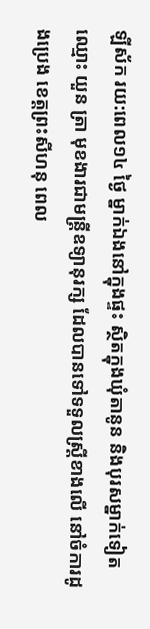ឡីស័ក រយ:ពេល១៤ ថ្ងៃ ម្នាក់ឯងនៅក្នុងផ្ទះ ស្ថិតក្នុងឃុំតានូន និងបុរសម្នាក់ទៀត ឈ្មោះ យួន ត្រា មុខងារជាមន្ត្រីឧទ្យានុរក្ស ដែលបានទៅទទួលស្ត្រីខាងលើ នៅចំការដូងប្រេង ខេត្តព្រះសីហនុ ពេល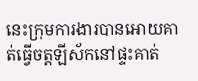នេះក្រុមការងារបានអោយគាត់ធ្វើចត្តឡីស័កនៅផ្ទះគាត់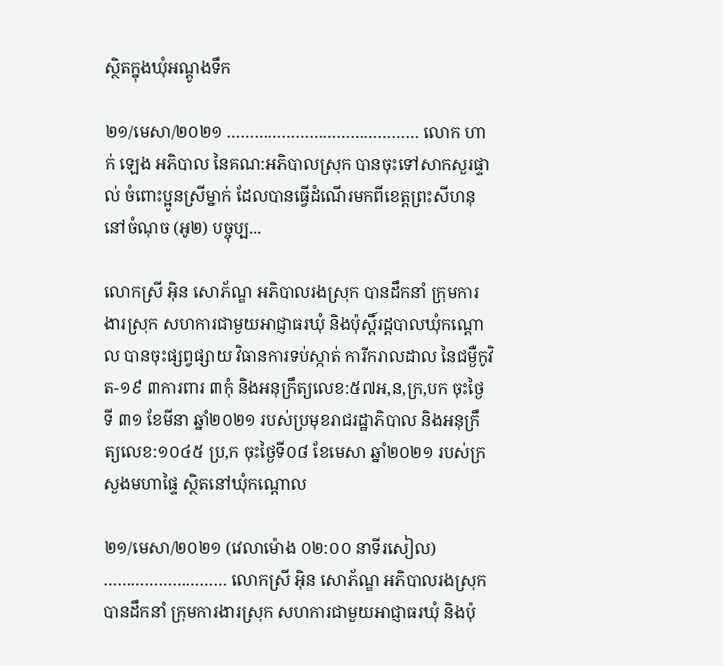ស្ថិតក្នុងឃុំអណ្តូងទឹក

២១/មេសា/២០២១ …………………………………… លោក ហាក់ ឡេង អភិបាល នៃគណ:អភិបាលស្រុក បានចុះទៅសាកសួរផ្ទាល់ ចំពោះប្អូនស្រីម្នាក់ ដែលបានធ្វើដំណើរមកពីខេត្តព្រះសីហនុ នៅចំណុច (អូ២) បច្ចុប្ប...

លោកស្រី អុិន សោភ័ណ្ឌ អភិបាលរងស្រុក បានដឹកនាំ ក្រុមការងារស្រុក សហការជាមួយអាជ្ញាធរឃុំ និងប៉ុស្តិ៍រដ្ដបាលឃុំកណ្តោល បានចុះផ្សព្វផ្សាយ វិធានការទប់ស្កាត់ ការីករាលដាល នៃជម្ងឺកូវិត-១៩ ៣ការពារ ៣កុំ និងអនុក្រឹត្យលេខ:៥៧អ,ន,ក្រ,បក ចុះថ្ងៃទី ៣១ ខែមីនា ឆ្នាំ២០២១ របស់ប្រមុខរាជរដ្ឋាភិបាល និងអនុក្រឹត្យលេខ:១០៤៥ ប្រ,ក ចុះថ្ងៃទី០៨ ខែមេសា ឆ្នាំ២០២១ របស់ក្រសួងមហាផ្ទៃ ស្ថិតនៅឃុំកណ្តោល

២១/មេសា/២០២១ (វេលាម៉ោង ០២:០០ នាទីរសៀល) ……………………… លោកស្រី អុិន សោភ័ណ្ឌ អភិបាលរងស្រុក បានដឹកនាំ ក្រុមការងារស្រុក សហការជាមួយអាជ្ញាធរឃុំ និងប៉ុ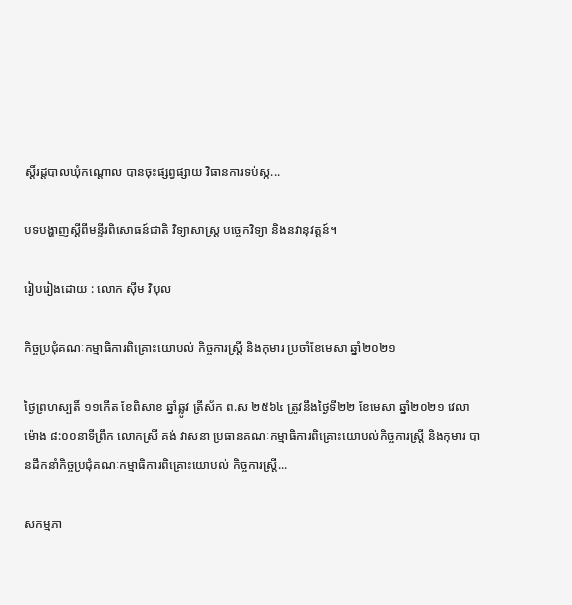ស្តិ៍រដ្ដបាលឃុំកណ្តោល បានចុះផ្សព្វផ្សាយ វិធានការទប់ស្ក...

បទបង្ហាញស្តីពីមន្ទីរពិសោធន៍ជាតិ វិទ្យាសាស្ត្រ បច្ចេកវិទ្យា និងនវានុវត្តន៍។

រៀបរៀងដោយ : លោក ស៊ីម វិបុល

កិច្ចប្រជុំគណៈកម្មាធិការពិគ្រោះយោបល់ កិច្ចការស្ដ្រី និងកុមារ ប្រចាំខែមេសា ឆ្នាំ២០២១

ថ្ងៃព្រហស្បតិ៍ ១១កើត ខែពិសាខ ឆ្នាំឆ្លូវ ត្រីស័ក ព.ស ២៥៦៤ ត្រូវនឹងថ្ងៃទី២២ ខែមេសា ឆ្នាំ២០២១ វេលាម៉ោង ៨:០០នាទីព្រឹក លោកស្រី គង់ វាសនា ប្រធានគណៈកម្មាធិការពិគ្រោះយោបល់កិច្ចការស្ដ្រី និងកុមារ បានដឹកនាំកិច្ចប្រជុំគណៈកម្មាធិការពិគ្រោះយោបល់ កិច្ចការស្ដ្រី...

សកម្មភា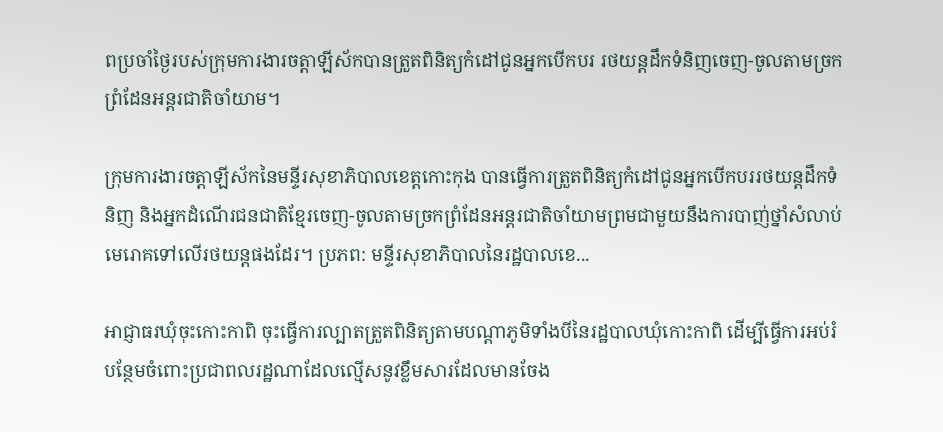ពប្រចាំថ្ងៃរបស់ក្រុមការងារចត្តាឡីស័កបានត្រួតពិនិត្យកំដៅជូនអ្នកបើកបរ រថយន្តដឹកទំនិញចេញ-ចូលតាមច្រកព្រំដែនអន្តរជាតិចាំយាម។

ក្រុមការងារចត្តាឡីស័កនៃមន្ទីរសុខាភិបាលខេត្តកោះកុង បានធ្វើការត្រួតពិនិត្យកំដៅជូនអ្នកបើកបររថយន្តដឹកទំនិញ និងអ្នកដំណើរជនជាតិខ្មែរចេញ-ចូលតាមច្រកព្រំដែនអន្តរជាតិចាំយាមព្រមជាមួយនឹងការបាញ់ថ្នាំសំលាប់មេរោគទៅលើរថយន្តផងដែរ។ ប្រភព: មន្ទីរសុខាភិបាលនៃរដ្ឋបាលខេ...

អាជ្ញាធរឃុំចុះកោះកាពិ ចុះធ្វើការល្បាតត្រួតពិនិត្យតាមបណ្តាភូមិទាំងបីនៃរដ្ឋបាលឃុំកោះកាពិ ដើម្បីធ្វើការអប់រំបន្ថែមចំពោះប្រជាពលរដ្ឋណាដែលល្មើសនូវខ្លឹមសារដែលមានចែង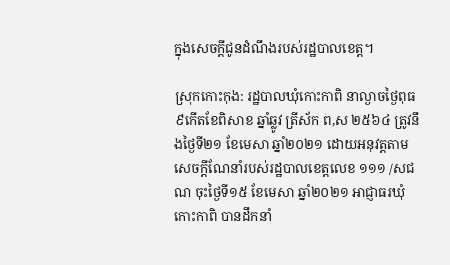ក្នុងសេចក្តីជូនដំណឹងរបស់រដ្ឋបាលខេត្ត។

ស្រុកកោះកុង: រដ្ឋបាលឃុំកោះកាពិ នាល្ងាចថ្ងៃពុធ៩កើតខែពិសាខ ឆ្នាំឆ្លូវ ត្រីស័ក ព,ស ២៥៦៤ ត្រូវនឹងថ្ងៃទី២១ ខែមេសា ឆ្នាំ២០២១ ដោយអនុវត្តតាមសេចក្តីណែនាំរបស់រដ្ឋបាលខេត្តលេខ ១១១ /សជណ ចុះថ្ងៃទី១៥ ខែមេសា ឆ្នាំ២០២១ អាជ្ញាធរឃុំកោះកាពិ បានដឹកនាំ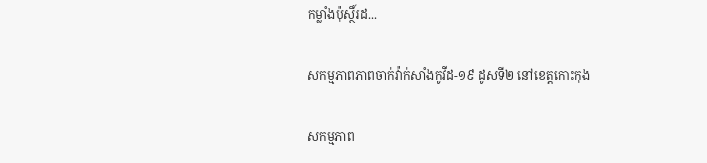កម្លាំងប៉ុស្ថិ៍រដ...

សកម្មភាពភាពចាក់វ៉ាក់សាំងកូវីដ-១៩ ដូសទី២ នៅខេត្តកោះកុង

សកម្មភាព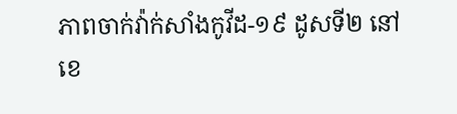ភាពចាក់វ៉ាក់សាំងកូវីដ-១៩ ដូសទី២ នៅខេ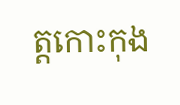ត្តកោះកុង